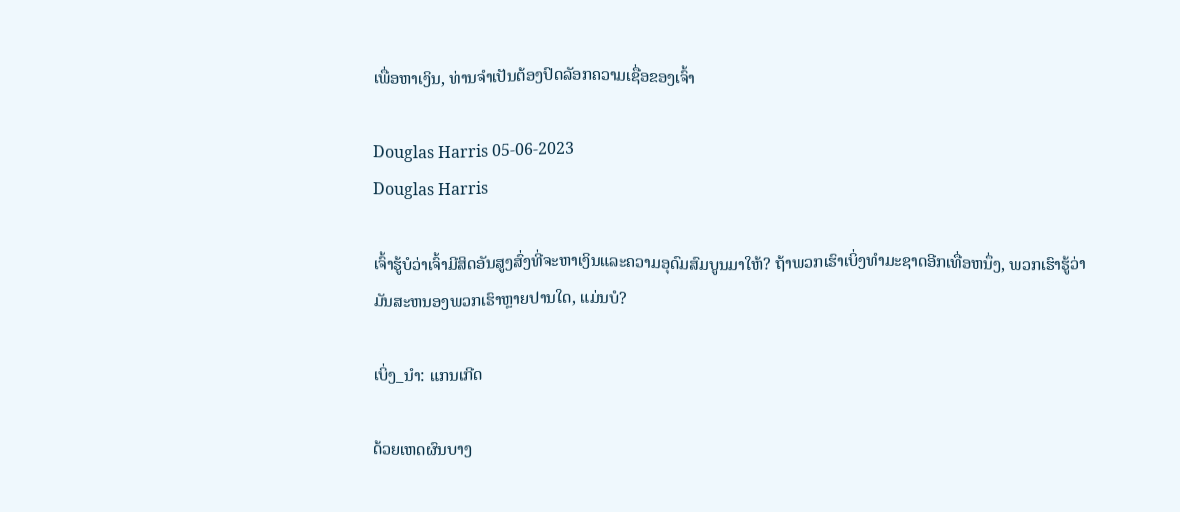ເພື່ອຫາເງິນ, ທ່ານຈໍາເປັນຕ້ອງປົດລັອກຄວາມເຊື່ອຂອງເຈົ້າ

Douglas Harris 05-06-2023
Douglas Harris

ເຈົ້າຮູ້ບໍວ່າເຈົ້າມີສິດອັນສູງສົ່ງທີ່ຈະຫາເງິນແລະຄວາມອຸດົມສົມບູນມາໃຫ້? ຖ້າພວກເຮົາເບິ່ງທໍາມະຊາດອີກເທື່ອຫນຶ່ງ, ພວກເຮົາຮູ້ວ່າມັນສະຫນອງພວກເຮົາຫຼາຍປານໃດ, ແມ່ນບໍ?

ເບິ່ງ_ນຳ: ແກນເກີດ

ດ້ວຍເຫດຜົນບາງ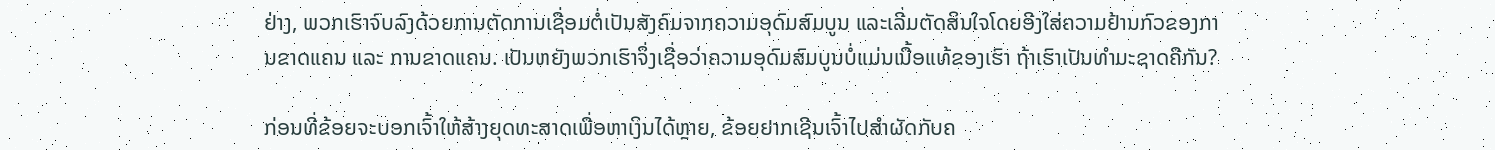ຢ່າງ, ພວກເຮົາຈົບລົງດ້ວຍການຕັດການເຊື່ອມຕໍ່ເປັນສັງຄົມຈາກຄວາມອຸດົມສົມບູນ ແລະເລີ່ມຕັດສິນໃຈໂດຍອີງໃສ່ຄວາມຢ້ານກົວຂອງການຂາດແຄນ ແລະ ການຂາດແຄນ. ເປັນຫຍັງພວກເຮົາຈຶ່ງເຊື່ອວ່າຄວາມອຸດົມສົມບູນບໍ່ແມ່ນເນື້ອແທ້ຂອງເຮົາ ຖ້າເຮົາເປັນທຳມະຊາດຄືກັນ?

ກ່ອນທີ່ຂ້ອຍຈະບອກເຈົ້າໃຫ້ສ້າງຍຸດທະສາດເພື່ອຫາເງິນໄດ້ຫຼາຍ, ຂ້ອຍຢາກເຊີນເຈົ້າໄປສຳຜັດກັບຄ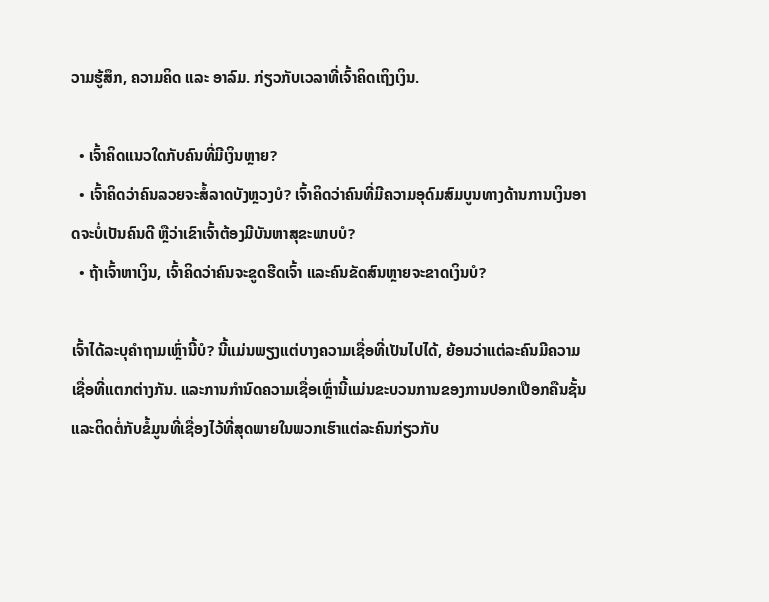ວາມຮູ້ສຶກ, ຄວາມຄິດ ແລະ ອາລົມ. ກ່ຽວກັບເວລາທີ່ເຈົ້າຄິດເຖິງເງິນ.

  • ເຈົ້າຄິດແນວໃດກັບຄົນທີ່ມີເງິນຫຼາຍ?
  • ເຈົ້າຄິດວ່າຄົນລວຍຈະສໍ້ລາດບັງຫຼວງບໍ? ເຈົ້າຄິດວ່າຄົນທີ່ມີຄວາມອຸດົມສົມບູນທາງດ້ານການເງິນອາດຈະບໍ່ເປັນຄົນດີ ຫຼືວ່າເຂົາເຈົ້າຕ້ອງມີບັນຫາສຸຂະພາບບໍ?
  • ຖ້າເຈົ້າຫາເງິນ, ເຈົ້າຄິດວ່າຄົນຈະຂູດຮີດເຈົ້າ ແລະຄົນຂັດສົນຫຼາຍຈະຂາດເງິນບໍ?

ເຈົ້າໄດ້ລະບຸຄຳຖາມເຫຼົ່ານີ້ບໍ? ນີ້ແມ່ນພຽງແຕ່ບາງຄວາມເຊື່ອທີ່ເປັນໄປໄດ້, ຍ້ອນວ່າແຕ່ລະຄົນມີຄວາມເຊື່ອທີ່ແຕກຕ່າງກັນ. ແລະການກໍານົດຄວາມເຊື່ອເຫຼົ່ານີ້ແມ່ນຂະບວນການຂອງການປອກເປືອກຄືນຊັ້ນແລະຕິດຕໍ່ກັບຂໍ້ມູນທີ່ເຊື່ອງໄວ້ທີ່ສຸດພາຍໃນພວກເຮົາແຕ່ລະຄົນກ່ຽວກັບ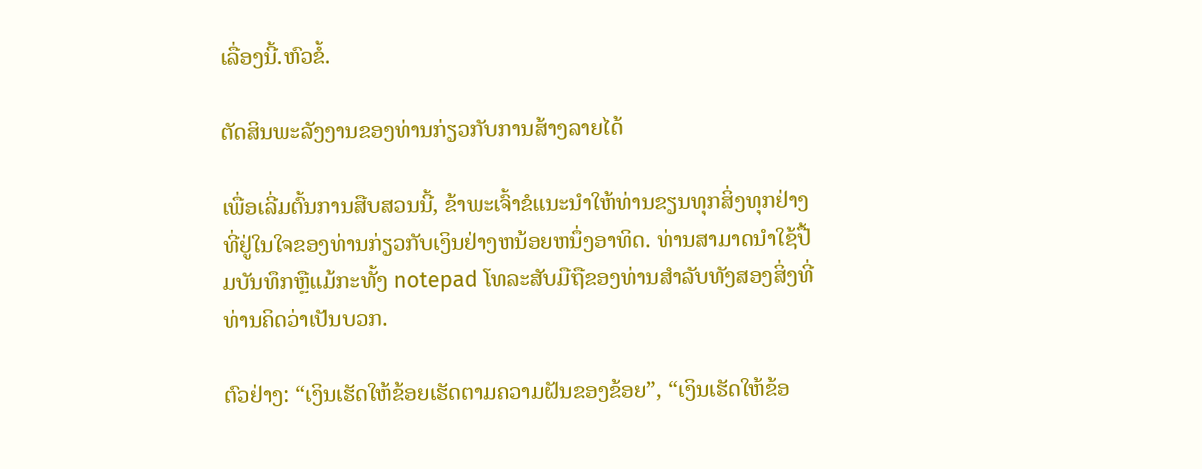ເລື່ອງນີ້.ຫົວຂໍ້.

ຕັດສິນພະລັງງານຂອງທ່ານກ່ຽວກັບການສ້າງລາຍໄດ້

ເພື່ອເລີ່ມຕົ້ນການສືບສວນນີ້, ຂ້າພະເຈົ້າຂໍແນະນໍາໃຫ້ທ່ານຂຽນທຸກສິ່ງທຸກຢ່າງທີ່ຢູ່ໃນໃຈຂອງທ່ານກ່ຽວກັບເງິນຢ່າງຫນ້ອຍຫນຶ່ງອາທິດ. ທ່ານສາມາດນໍາໃຊ້ປື້ມບັນທຶກຫຼືແມ້ກະທັ້ງ notepad ໂທລະສັບມືຖືຂອງທ່ານສໍາລັບທັງສອງສິ່ງທີ່ທ່ານຄິດວ່າເປັນບວກ.

ຕົວຢ່າງ: “ເງິນເຮັດໃຫ້ຂ້ອຍເຮັດຕາມຄວາມຝັນຂອງຂ້ອຍ”, “ເງິນເຮັດໃຫ້ຂ້ອ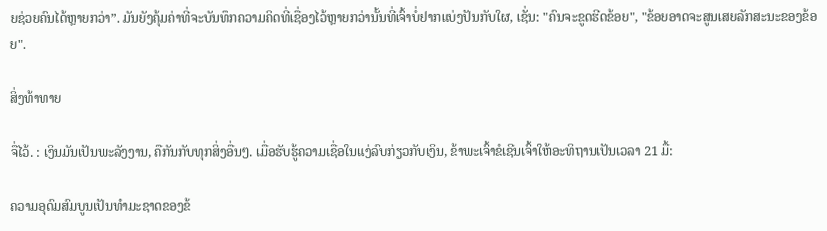ຍຊ່ວຍຄົນໄດ້ຫຼາຍກວ່າ”. ມັນຍັງຄຸ້ມຄ່າທີ່ຈະບັນທຶກຄວາມຄິດທີ່ເຊື່ອງໄວ້ຫຼາຍກວ່ານັ້ນທີ່ເຈົ້າບໍ່ຢາກແບ່ງປັນກັບໃຜ, ເຊັ່ນ: "ຄົນຈະຂູດຮີດຂ້ອຍ", "ຂ້ອຍອາດຈະສູນເສຍລັກສະນະຂອງຂ້ອຍ".

ສິ່ງທ້າທາຍ

ຈື່ໄວ້. : ເງິນມັນເປັນພະລັງງານ, ຄືກັນກັບທຸກສິ່ງອື່ນໆ. ເມື່ອຮັບຮູ້ຄວາມເຊື່ອໃນແງ່ລົບກ່ຽວກັບເງິນ, ຂ້າພະເຈົ້າຂໍເຊີນເຈົ້າໃຫ້ອະທິຖານເປັນເວລາ 21 ມື້:

ຄວາມອຸດົມສົມບູນເປັນທຳມະຊາດຂອງຂ້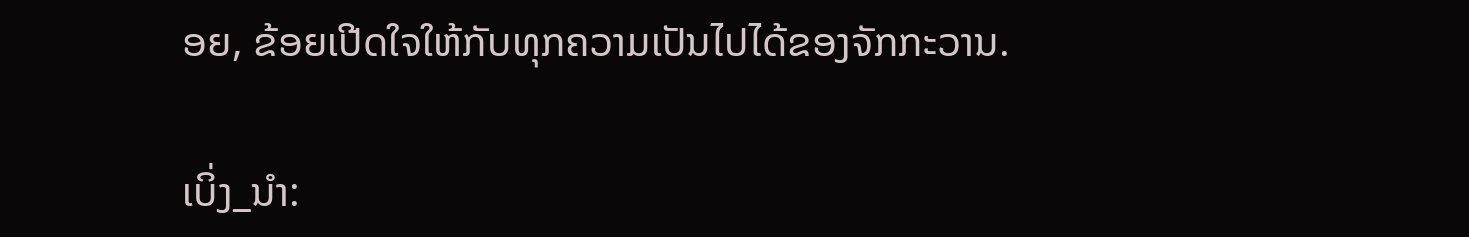ອຍ, ຂ້ອຍເປີດໃຈໃຫ້ກັບທຸກຄວາມເປັນໄປໄດ້ຂອງຈັກກະວານ.

ເບິ່ງ_ນຳ: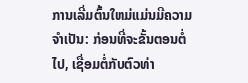ການເລີ່ມຕົ້ນໃຫມ່ແມ່ນມີຄວາມຈໍາເປັນ: ກ່ອນທີ່ຈະຂັ້ນຕອນຕໍ່ໄປ, ເຊື່ອມຕໍ່ກັບຕົວທ່າ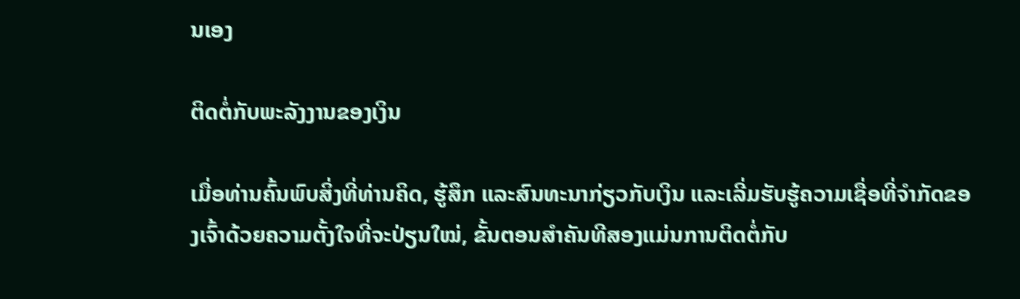ນເອງ

ຕິດຕໍ່ກັບພະລັງງານຂອງເງິນ

ເມື່ອທ່ານຄົ້ນພົບສິ່ງທີ່ທ່ານຄິດ, ຮູ້ສຶກ ແລະສົນທະນາກ່ຽວກັບເງິນ ແລະເລີ່ມຮັບຮູ້ຄວາມເຊື່ອທີ່ຈຳກັດຂອງເຈົ້າດ້ວຍຄວາມຕັ້ງໃຈທີ່ຈະປ່ຽນໃໝ່, ຂັ້ນຕອນສຳຄັນທີສອງແມ່ນການຕິດຕໍ່ກັບ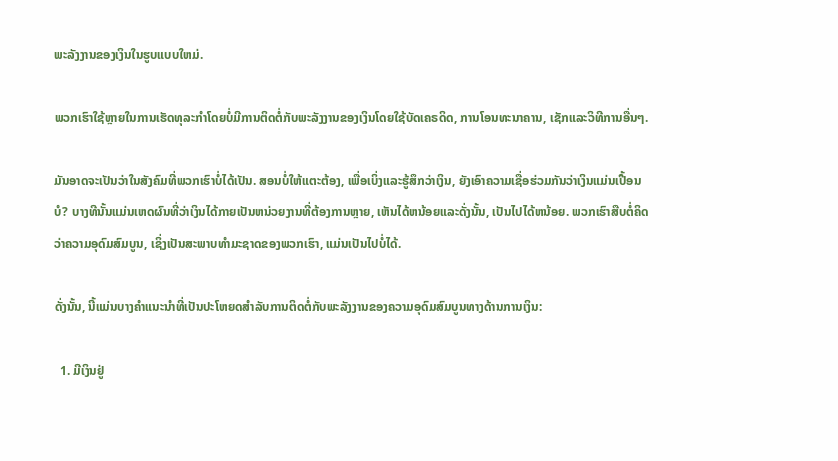ພະລັງງານຂອງເງິນໃນຮູບແບບໃຫມ່.

ພວກເຮົາໃຊ້ຫຼາຍໃນການເຮັດທຸລະກໍາໂດຍບໍ່ມີການຕິດຕໍ່ກັບພະລັງງານຂອງເງິນໂດຍໃຊ້ບັດເຄຣດິດ, ການໂອນທະນາຄານ, ເຊັກແລະວິທີການອື່ນໆ.

ມັນອາດຈະເປັນວ່າໃນສັງຄົມທີ່ພວກເຮົາບໍ່ໄດ້ເປັນ. ສອນບໍ່ໃຫ້ແຕະຕ້ອງ, ເພື່ອເບິ່ງແລະຮູ້ສຶກວ່າເງິນ, ຍັງເອົາຄວາມເຊື່ອຮ່ວມກັນວ່າເງິນແມ່ນເປື້ອນບໍ? ບາງທີນັ້ນແມ່ນເຫດຜົນທີ່ວ່າເງິນໄດ້ກາຍເປັນຫນ່ວຍງານທີ່ຕ້ອງການຫຼາຍ, ເຫັນໄດ້ຫນ້ອຍແລະດັ່ງນັ້ນ, ເປັນໄປໄດ້ຫນ້ອຍ. ພວກເຮົາສືບຕໍ່ຄິດວ່າຄວາມອຸດົມສົມບູນ, ເຊິ່ງເປັນສະພາບທໍາມະຊາດຂອງພວກເຮົາ, ແມ່ນເປັນໄປບໍ່ໄດ້.

ດັ່ງນັ້ນ, ນີ້ແມ່ນບາງຄໍາແນະນໍາທີ່ເປັນປະໂຫຍດສໍາລັບການຕິດຕໍ່ກັບພະລັງງານຂອງຄວາມອຸດົມສົມບູນທາງດ້ານການເງິນ:

  1. ມີເງິນຢູ່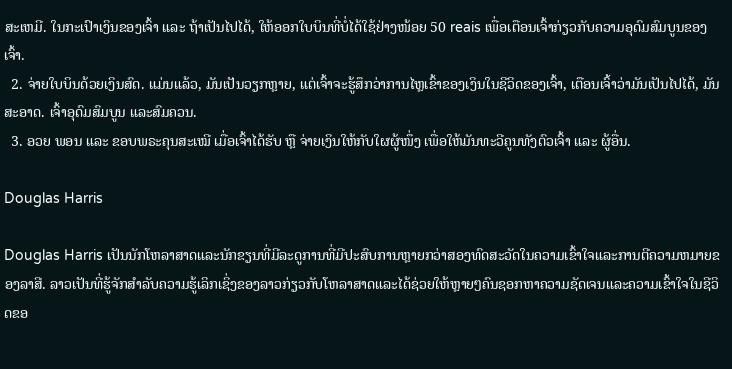ສະເຫມີ. ໃນກະເປົາເງິນຂອງເຈົ້າ ແລະ ຖ້າເປັນໄປໄດ້, ໃຫ້ອອກໃບບິນທີ່ບໍ່ໄດ້ໃຊ້ຢ່າງໜ້ອຍ 50 reais ເພື່ອເຕືອນເຈົ້າກ່ຽວກັບຄວາມອຸດົມສົມບູນຂອງເຈົ້າ.
  2. ຈ່າຍໃບບິນດ້ວຍເງິນສົດ. ແມ່ນແລ້ວ, ມັນເປັນວຽກຫຼາຍ, ແຕ່ເຈົ້າຈະຮູ້ສຶກວ່າການໄຫຼເຂົ້າຂອງເງິນໃນຊີວິດຂອງເຈົ້າ, ເຕືອນເຈົ້າວ່າມັນເປັນໄປໄດ້, ມັນສະອາດ. ເຈົ້າອຸດົມສົມບູນ ແລະສົມຄວນ.
  3. ອວຍ ພອນ ແລະ ຂອບພຣະຄຸນສະເໝີ ເມື່ອເຈົ້າໄດ້ຮັບ ຫຼື ຈ່າຍເງິນໃຫ້ກັບໃຜຜູ້ໜຶ່ງ ເພື່ອໃຫ້ມັນທະວີຄູນທັງຕົວເຈົ້າ ແລະ ຜູ້ອື່ນ.

Douglas Harris

Douglas Harris ເປັນນັກໂຫລາສາດແລະນັກຂຽນທີ່ມີລະດູການທີ່ມີປະສົບການຫຼາຍກວ່າສອງທົດສະວັດໃນຄວາມເຂົ້າໃຈແລະການຕີຄວາມຫມາຍຂອງລາສີ. ລາວເປັນທີ່ຮູ້ຈັກສໍາລັບຄວາມຮູ້ເລິກເຊິ່ງຂອງລາວກ່ຽວກັບໂຫລາສາດແລະໄດ້ຊ່ວຍໃຫ້ຫຼາຍໆຄົນຊອກຫາຄວາມຊັດເຈນແລະຄວາມເຂົ້າໃຈໃນຊີວິດຂອ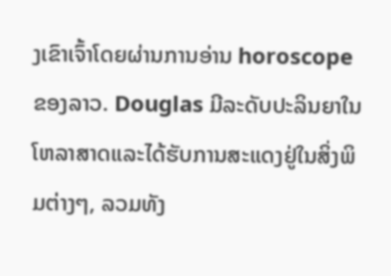ງເຂົາເຈົ້າໂດຍຜ່ານການອ່ານ horoscope ຂອງລາວ. Douglas ມີລະດັບປະລິນຍາໃນໂຫລາສາດແລະໄດ້ຮັບການສະແດງຢູ່ໃນສິ່ງພິມຕ່າງໆ, ລວມທັງ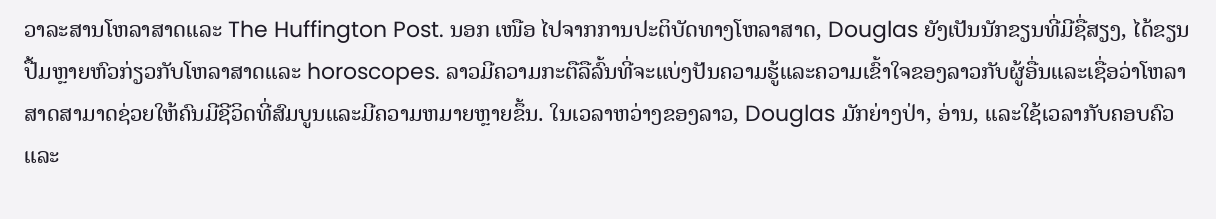ວາລະສານໂຫລາສາດແລະ The Huffington Post. ນອກ ເໜືອ ໄປຈາກການປະຕິບັດທາງໂຫລາສາດ, Douglas ຍັງເປັນນັກຂຽນທີ່ມີຊື່ສຽງ, ໄດ້ຂຽນປື້ມຫຼາຍຫົວກ່ຽວກັບໂຫລາສາດແລະ horoscopes. ລາວມີຄວາມກະຕືລືລົ້ນທີ່ຈະແບ່ງປັນຄວາມຮູ້ແລະຄວາມເຂົ້າໃຈຂອງລາວກັບຜູ້ອື່ນແລະເຊື່ອວ່າໂຫລາສາດສາມາດຊ່ວຍໃຫ້ຄົນມີຊີວິດທີ່ສົມບູນແລະມີຄວາມຫມາຍຫຼາຍຂຶ້ນ. ໃນເວລາຫວ່າງຂອງລາວ, Douglas ມັກຍ່າງປ່າ, ອ່ານ, ແລະໃຊ້ເວລາກັບຄອບຄົວແລະ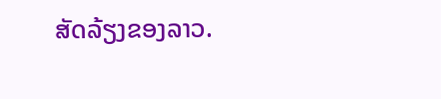ສັດລ້ຽງຂອງລາວ.